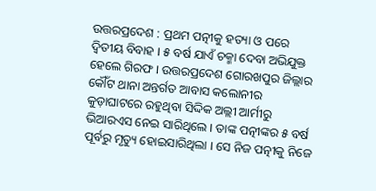ଉତ୍ତରପ୍ରଦେଶ : ପ୍ରଥମ ପତ୍ନୀକୁ ହତ୍ୟା ଓ ପରେ ଦ୍ୱିତୀୟ ବିବାହ । ୫ ବର୍ଷ ଯାଏଁ ଚକ୍ମା ଦେବା ଅଭିଯୁକ୍ତ ହେଲେ ଗିରଫ । ଉତ୍ତରପ୍ରଦେଶ ଗୋରଖପୁର ଜିଲ୍ଲାର କୌଁଟ ଥାନା ଅନ୍ତର୍ଗତ ଆବାସ କଲୋନୀର କୁଡ଼ାଘାଟରେ ରହୁଥିବା ସିଦ୍ଦିକ ଅଲ୍ଲୀ ଆର୍ମୀରୁ ଭିଆରଏସ ନେଇ ସାରିଥିଲେ । ତାଙ୍କ ପତ୍ନୀଙ୍କର ୫ ବର୍ଷ ପୂର୍ବରୁ ମୃତ୍ୟୁ ହୋଇସାରିଥିଲା । ସେ ନିଜ ପତ୍ନୀକୁ ନିଜେ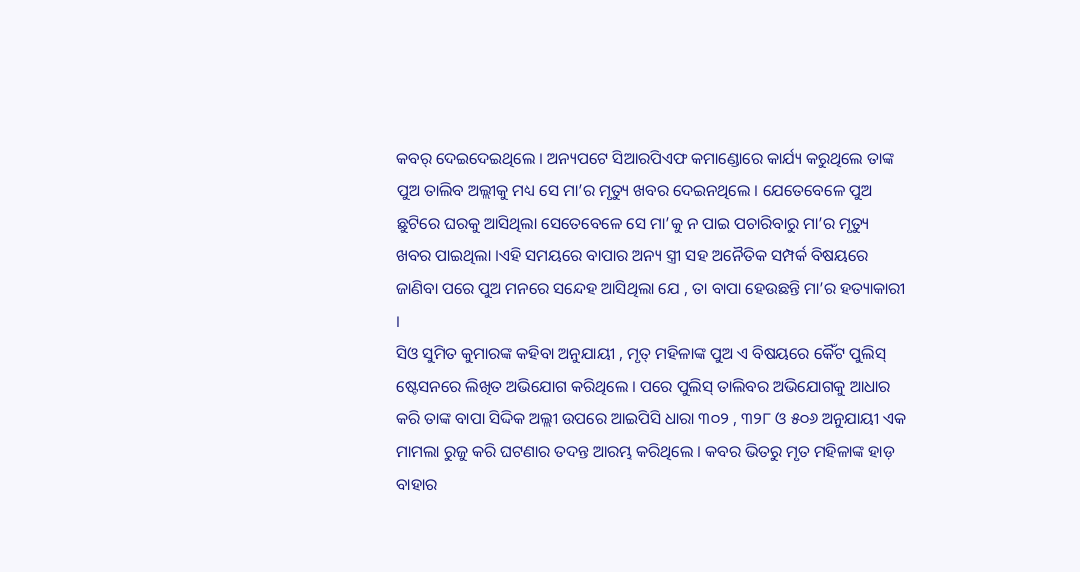କବର୍ ଦେଇଦେଇଥିଲେ । ଅନ୍ୟପଟେ ସିଆରପିଏଫ କମାଣ୍ଡୋରେ କାର୍ଯ୍ୟ କରୁଥିଲେ ତାଙ୍କ ପୁଅ ତାଲିବ ଅଲ୍ଲୀକୁ ମଧ୍ୟ ସେ ମା’ର ମୃତ୍ୟୁ ଖବର ଦେଇନଥିଲେ । ଯେତେବେଳେ ପୁଅ ଛୁଟିରେ ଘରକୁ ଆସିଥିଲା ସେତେବେଳେ ସେ ମା’କୁ ନ ପାଇ ପଚାରିବାରୁ ମା’ର ମୃତ୍ୟୁ ଖବର ପାଇଥିଲା ।ଏହି ସମୟରେ ବାପାର ଅନ୍ୟ ସ୍ତ୍ରୀ ସହ ଅନୈତିକ ସମ୍ପର୍କ ବିଷୟରେ ଜାଣିବା ପରେ ପୁଅ ମନରେ ସନ୍ଦେହ ଆସିଥିଲା ଯେ , ତା ବାପା ହେଉଛନ୍ତି ମା’ର ହତ୍ୟାକାରୀ ।
ସିଓ ସୁମିତ କୁମାରଙ୍କ କହିବା ଅନୁଯାୟୀ , ମୃତ୍ ମହିଳାଙ୍କ ପୁଅ ଏ ବିଷୟରେ କୈଁଟ ପୁଲିସ୍ ଷ୍ଟେସନରେ ଲିଖିତ ଅଭିଯୋଗ କରିଥିଲେ । ପରେ ପୁଲିସ୍ ତାଲିବର ଅଭିଯୋଗକୁ ଆଧାର କରି ତାଙ୍କ ବାପା ସିଦ୍ଦିକ ଅଲ୍ଲୀ ଉପରେ ଆଇପିସି ଧାରା ୩୦୨ , ୩୨୮ ଓ ୫୦୬ ଅନୁଯାୟୀ ଏକ ମାମଲା ରୁଜୁ କରି ଘଟଣାର ତଦନ୍ତ ଆରମ୍ଭ କରିଥିଲେ । କବର ଭିତରୁ ମୃତ ମହିଳାଙ୍କ ହାଡ଼ ବାହାର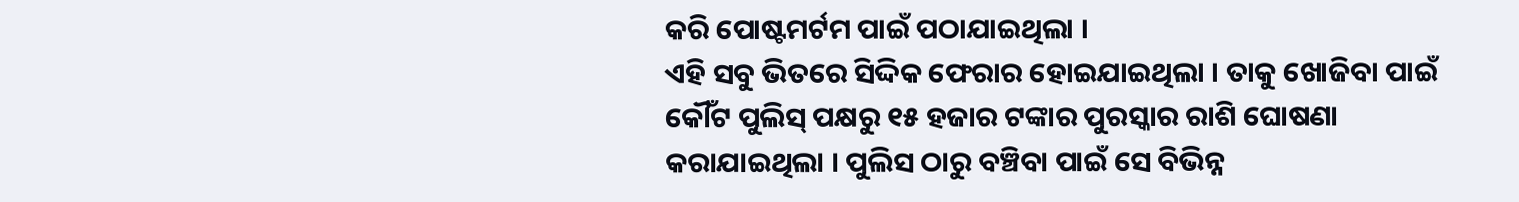କରି ପୋଷ୍ଟମର୍ଟମ ପାଇଁ ପଠାଯାଇଥିଲା ।
ଏହି ସବୁ ଭିତରେ ସିଦ୍ଦିକ ଫେରାର ହୋଇଯାଇଥିଲା । ତାକୁ ଖୋଜିବା ପାଇଁ କୌଁଟ ପୁଲିସ୍ ପକ୍ଷରୁ ୧୫ ହଜାର ଟଙ୍କାର ପୁରସ୍କାର ରାଶି ଘୋଷଣା କରାଯାଇଥିଲା । ପୁଲିସ ଠାରୁ ବଞ୍ଚିବା ପାଇଁ ସେ ବିଭିନ୍ନ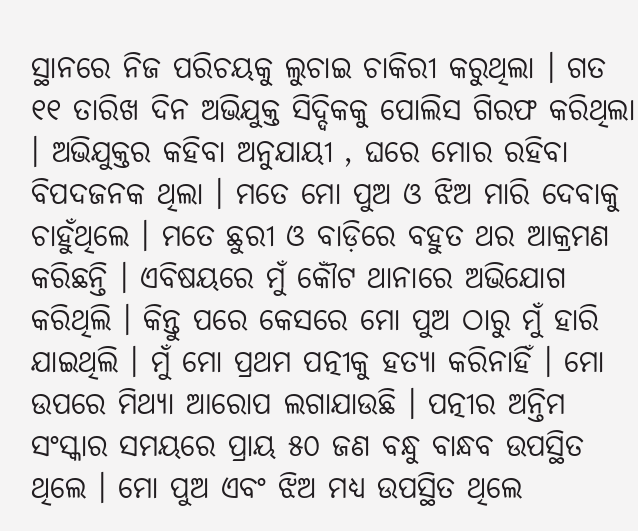ସ୍ଥାନରେ ନିଜ ପରିଚୟକୁ ଲୁଚାଇ ଚାକିରୀ କରୁଥିଲା । ଗତ ୧୧ ତାରିଖ ଦିନ ଅଭିଯୁକ୍ତ ସିଦ୍ଦିକକୁ ପୋଲିସ ଗିରଫ କରିଥିଲା । ଅଭିଯୁକ୍ତର କହିବା ଅନୁଯାୟୀ , ଘରେ ମୋର ରହିବା ବିପଦଜନକ ଥିଲା । ମତେ ମୋ ପୁଅ ଓ ଝିଅ ମାରି ଦେବାକୁ ଚାହୁଁଥିଲେ । ମତେ ଛୁରୀ ଓ ବାଡ଼ିରେ ବହୁତ ଥର ଆକ୍ରମଣ କରିଛନ୍ତି । ଏବିଷୟରେ ମୁଁ କୌଁଟ ଥାନାରେ ଅଭିଯୋଗ କରିଥିଲି । କିନ୍ତୁ ପରେ କେସରେ ମୋ ପୁଅ ଠାରୁ ମୁଁ ହାରି ଯାଇଥିଲି । ମୁଁ ମୋ ପ୍ରଥମ ପତ୍ନୀକୁ ହତ୍ୟା କରିନାହିଁ । ମୋ ଉପରେ ମିଥ୍ୟା ଆରୋପ ଲଗାଯାଉଛି । ପତ୍ନୀର ଅନ୍ତିମ ସଂସ୍କାର ସମୟରେ ପ୍ରାୟ ୫୦ ଜଣ ବନ୍ଧୁ ବାନ୍ଧବ ଉପସ୍ଥିତ ଥିଲେ । ମୋ ପୁଅ ଏବଂ ଝିଅ ମଧ୍ୟ ଉପସ୍ଥିତ ଥିଲେ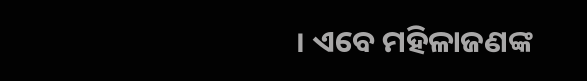। ଏବେ ମହିଳାଜଣଙ୍କ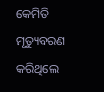କେମିତି ମୃତ୍ୟୁବରଣ କରିଥିଲେ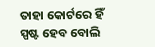ତାହା କୋର୍ଟରେ ହିଁ ସ୍ପଷ୍ଟ ହେବ ବୋଲି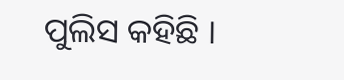ପୁଲିସ କହିଛି ।